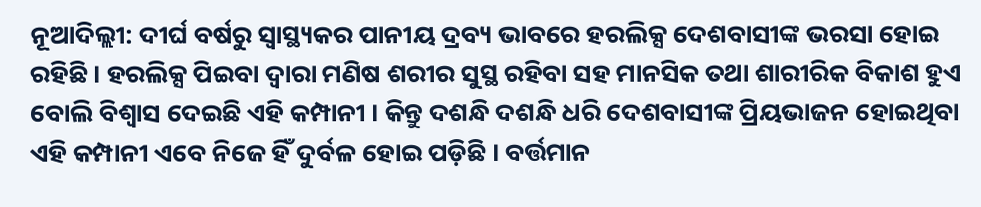ନୂଆଦିଲ୍ଲୀ: ଦୀର୍ଘ ବର୍ଷରୁ ସ୍ୱାସ୍ଥ୍ୟକର ପାନୀୟ ଦ୍ରବ୍ୟ ଭାବରେ ହରଲିକ୍ସ ଦେଶବାସୀଙ୍କ ଭରସା ହୋଇ ରହିଛି । ହରଲିକ୍ସ ପିଇବା ଦ୍ୱାରା ମଣିଷ ଶରୀର ସୁସ୍ଥ ରହିବା ସହ ମାନସିକ ତଥା ଶାରୀରିକ ବିକାଶ ହୁଏ ବୋଲି ବିଶ୍ୱାସ ଦେଇଛି ଏହି କମ୍ପାନୀ । କିନ୍ତୁ ଦଶନ୍ଧି ଦଶନ୍ଧି ଧରି ଦେଶବାସୀଙ୍କ ପ୍ରିୟଭାଜନ ହୋଇଥିବା ଏହି କମ୍ପାନୀ ଏବେ ନିଜେ ହିଁ ଦୁର୍ବଳ ହୋଇ ପଡ଼ିଛି । ବର୍ତ୍ତମାନ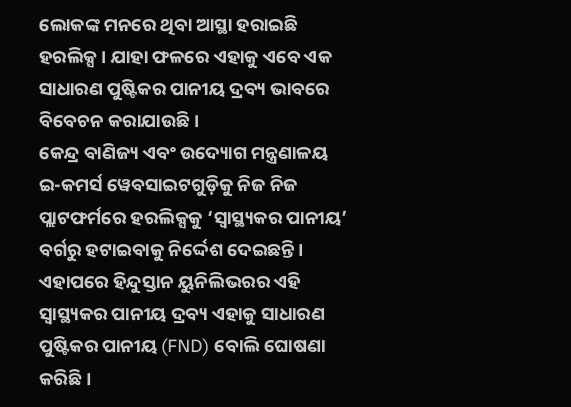ଲୋକଙ୍କ ମନରେ ଥିବା ଆସ୍ଥା ହରାଇଛି ହରଲିକ୍ସ । ଯାହା ଫଳରେ ଏହାକୁ ଏବେ ଏକ ସାଧାରଣ ପୁଷ୍ଟିକର ପାନୀୟ ଦ୍ରବ୍ୟ ଭାବରେ ବିବେଚନ କରାଯାଉଛି ।
କେନ୍ଦ୍ର ବାଣିଜ୍ୟ ଏବଂ ଉଦ୍ୟୋଗ ମନ୍ତ୍ରଣାଳୟ ଇ-କମର୍ସ ୱେବସାଇଟଗୁଡ଼ିକୁ ନିଜ ନିଜ ପ୍ଲାଟଫର୍ମରେ ହରଲିକ୍ସକୁ ‘ସ୍ୱାସ୍ଥ୍ୟକର ପାନୀୟ’ ବର୍ଗରୁ ହଟାଇବାକୁ ନିର୍ଦ୍ଦେଶ ଦେଇଛନ୍ତି । ଏହାପରେ ହିନ୍ଦୁସ୍ତାନ ୟୁନିଲିଭରର ଏହି ସ୍ୱାସ୍ଥ୍ୟକର ପାନୀୟ ଦ୍ରବ୍ୟ ଏହାକୁ ସାଧାରଣ ପୁଷ୍ଟିକର ପାନୀୟ (FND) ବୋଲି ଘୋଷଣା କରିଛି ।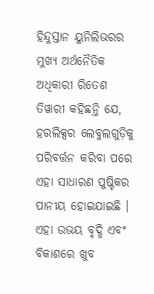ହିନ୍ଦୁସ୍ତାନ ୟୁନିଲିଭରର ମୁଖ୍ୟ ଅର୍ଥନୈତିକ ଅଧିକାରୀ ରିତେଶ ତିୱାରୀ କହିଛନ୍ତି ଯେ, ହରଲିକ୍ସର ଲେବୁଲଗୁଡ଼ିକୁ ପରିବର୍ତ୍ତନ କରିବା ପରେ ଏହା ସାଧାରଣ ପୁଷ୍ଟିକର ପାନୀୟ ହୋଇଯାଇଛି । ଏହା ଉଭୟ ବୃଦ୍ଧି ଏବଂ ବିକାଶରେ ଖୁବ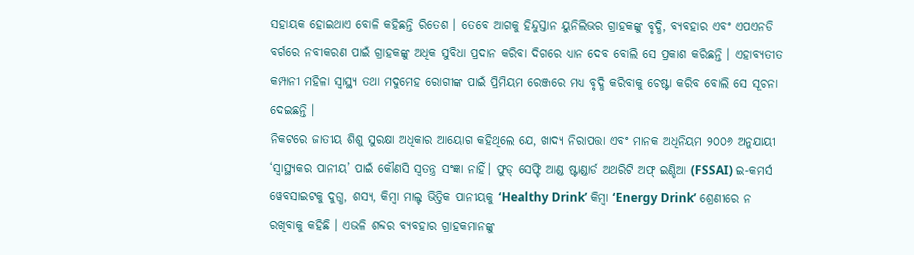ସହାୟକ ହୋଇଥାଏ ବୋଳି କହିଛନ୍ତି ରିତେଶ । ତେବେ ଆଗକୁ ହିନ୍ଦୁସ୍ତାନ ୟୁନିଲିଭର ଗ୍ରାହକଙ୍କୁ ବୃଦ୍ଧି, ବ୍ୟବହାର ଏବଂ ଏପଏନଡି ବର୍ଗରେ ନବୀକରଣ ପାଇଁ ଗ୍ରାହକଙ୍କୁ ଅଧିକ ସୁବିଧା ପ୍ରଦାନ କରିବା ଦିଗରେ ଧ୍ୟାନ ଦେବ ବୋଲି ସେ ପ୍ରକାଶ କରିଛନ୍ତି । ଏହାବ୍ୟତୀତ କମ୍ପାନୀ ମହିଳା ସ୍ୱାସ୍ଥ୍ୟ ତଥା ମଦୁମେହ ରୋଗୀଙ୍କ ପାଇଁ ପ୍ରିମିୟମ ରେଞ୍ଜରେ ମଧ୍ୟ ବୃଦ୍ଧି କରିବାକୁ ଚେଷ୍ଟା କରିବ ବୋଲି ସେ ସୂଚନା ଦେଇଛନ୍ତି ।
ନିକଟରେ ଜାତୀୟ ଶିଶୁ ସୁରକ୍ଷା ଅଧିକାର ଆୟୋଗ କହିଥିଲେ ଯେ, ଖାଦ୍ୟ ନିରାପତ୍ତା ଏବଂ ମାନକ ଅଧିନିୟମ ୨୦୦୬ ଅନୁଯାୟୀ ‘ସ୍ୱାସ୍ଥ୍ୟକର ପାନୀୟ’ ପାଇଁ କୌଣସି ସ୍ୱତନ୍ତ୍ର ସଂଜ୍ଞା ନାହିଁ। ଫୁଡ୍ ସେଫ୍ଟି ଆଣ୍ଡ ଷ୍ଟାଣ୍ଡାର୍ଡ ଅଥରିଟି ଅଫ୍ ଇଣ୍ଡିଆ (FSSAI) ଇ-କମର୍ସ ୱେବସାଇଟକୁ ଦୁଗ୍ଧ, ଶସ୍ୟ, କିମ୍ବା ମାଲ୍ଟ ଭିତ୍ତିକ ପାନୀୟକୁ ‘Healthy Drink’ କିମ୍ବା ‘Energy Drink’ ଶ୍ରେଣୀରେ ନ ରଖିବାକୁ କହିଛି । ଏଭଳି ଶବ୍ଦର ବ୍ୟବହାର ଗ୍ରାହକମାନଙ୍କୁ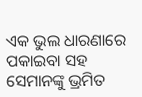ଏକ ଭୁଲ ଧାରଣାରେ ପକାଇବା ସହ ସେମାନଙ୍କୁ ଭ୍ରମିତ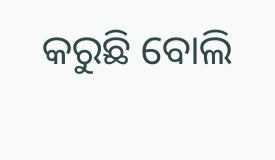କରୁଛି ବୋଲି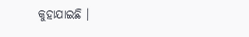କୁହାଯାଇଛି ।